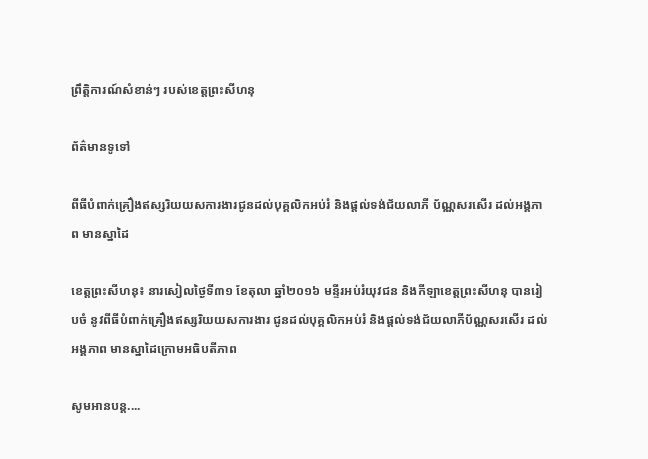ព្រឹត្តិការណ៍សំខាន់ៗ របស់ខេត្តព្រះសីហនុ

ព័ត៌មានទូទៅ

ពីធីបំពាក់គ្រឿងឥស្សរិយយសការងារជូនដល់បុគ្គលិកអប់រំ និងផ្តល់ទង់ជ័យលាភី ប័ណ្ណសរសើរ ដល់អង្គភាព មានស្នាដៃ

ខេត្តព្រះសីហនុ៖ នារសៀលថ្ងៃទី៣១ ខែតុលា ឆ្នាំ២០១៦ មន្ទីរអប់រំយុវជន និងកីឡាខេត្តព្រះសីហនុ បានរៀបចំ នូវពីធីបំពាក់គ្រឿងឥស្សរិយយសការងារ ជូនដល់បុគ្គលិកអប់រំ និងផ្តល់ទង់ជ័យលាភីប័ណ្ណសរសើរ ដល់អង្គភាព មានស្នាដៃក្រោមអធិបតីភាព

សូមអានបន្ត....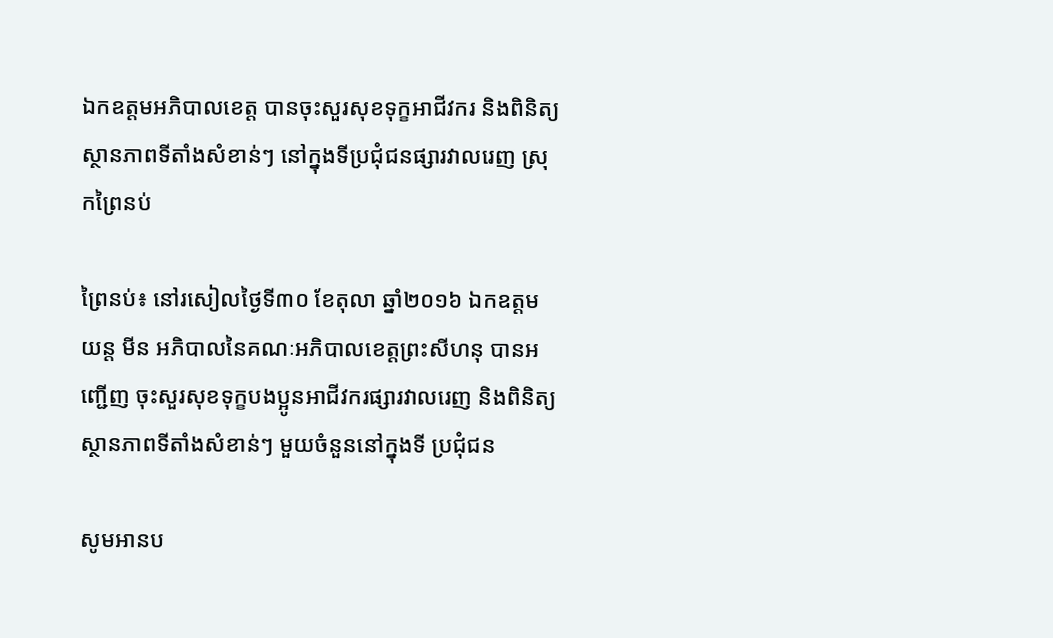ឯកឧត្តមអភិបាលខេត្ត បានចុះសួរសុខទុក្ខអាជីវករ និងពិនិត្យស្ថានភាពទីតាំងសំខាន់ៗ នៅក្នុងទីប្រជុំជនផ្សារវាលរេញ ស្រុកព្រៃនប់

ព្រៃនប់៖ នៅរសៀលថ្ងៃទី៣០ ខែតុលា ឆ្នាំ២០១៦ ឯកឧត្តម យន្ត មីន អភិបាលនៃគណៈអភិបាលខេត្តព្រះសីហនុ បានអញ្ជើញ ចុះសួរសុខទុក្ខបងប្អូនអាជីវករផ្សារវាលរេញ និងពិនិត្យស្ថានភាពទីតាំងសំខាន់ៗ មួយចំនួននៅក្នុងទី ប្រជុំជន

សូមអានប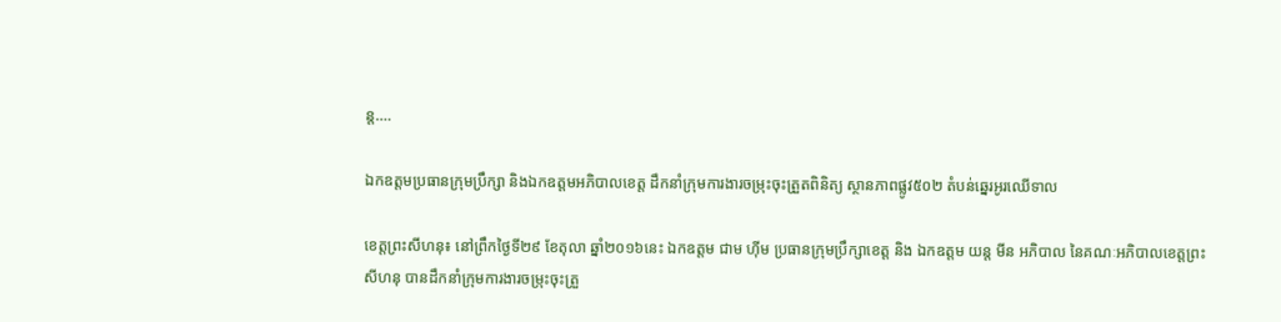ន្ត....

ឯកឧត្តមប្រធានក្រុមប្រឹក្សា និងឯកឧត្តមអភិបាលខេត្ត ដឹកនាំក្រុមការងារចម្រុះចុះត្រួតពិនិត្យ ស្ថានភាពផ្លូវ៥០២ តំបន់ឆ្នេរអូរឈើទាល

ខេត្តព្រះសីហនុ៖ នៅព្រឹកថ្ងៃទី២៩ ខែតុលា ឆ្នាំ២០១៦នេះ ឯកឧត្តម ជាម ហ៊ីម ប្រធានក្រុមប្រឹក្សាខេត្ត និង ឯកឧត្តម យន្ត មីន អភិបាល នៃគណៈអភិបាលខេត្តព្រះសីហនុ បានដឹកនាំក្រុមការងារចម្រុះចុះត្រួ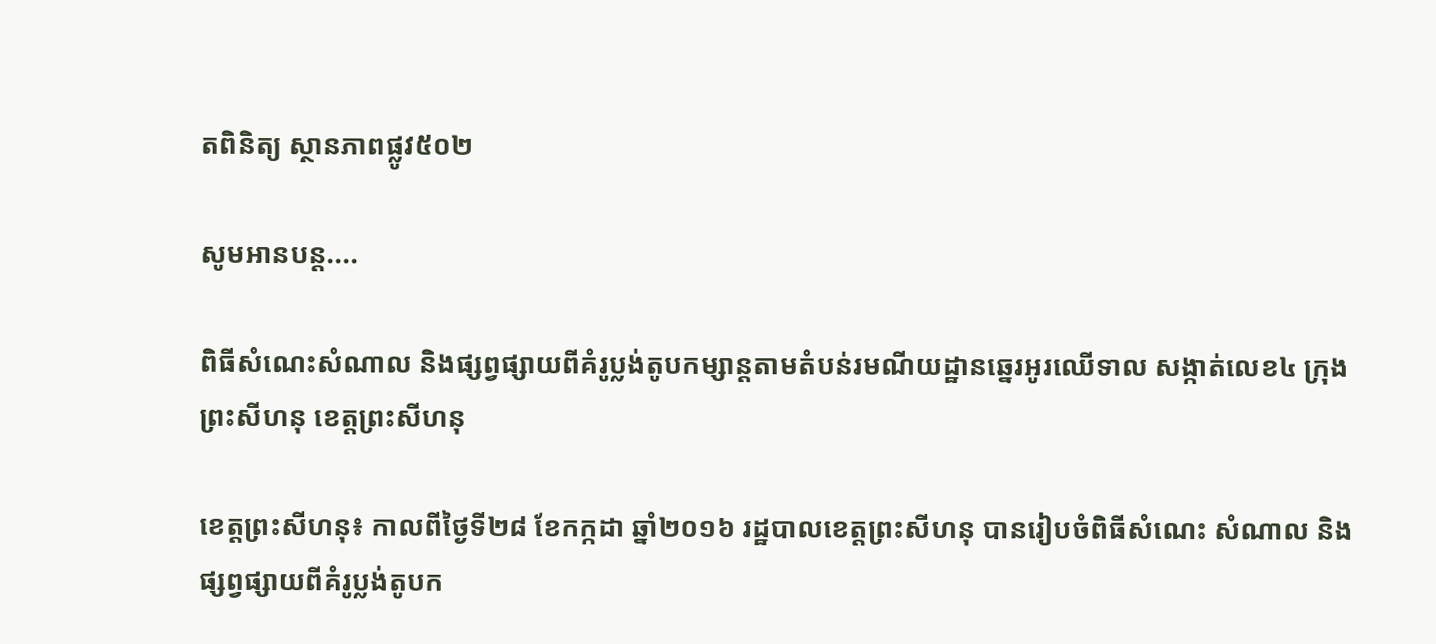តពិនិត្យ ស្ថានភាពផ្លូវ៥០២

សូមអានបន្ត....

ពិធីសំណេះសំណាល និងផ្សព្វផ្សាយពីគំរូប្លង់តូបកម្សាន្តតាមតំបន់រមណីយដ្ឋានឆ្នេរអូរឈើទាល សង្កាត់លេខ៤ ក្រុងព្រះសីហនុ ខេត្តព្រះសីហនុ

ខេត្តព្រះសីហនុ៖ កាលពីថ្ងៃទី២៨ ខែកក្កដា ឆ្នាំ២០១៦ រដ្ឋបាលខេត្តព្រះសីហនុ បានរៀបចំពិធីសំណេះ សំណាល និងផ្សព្វផ្សាយពីគំរូប្លង់តូបក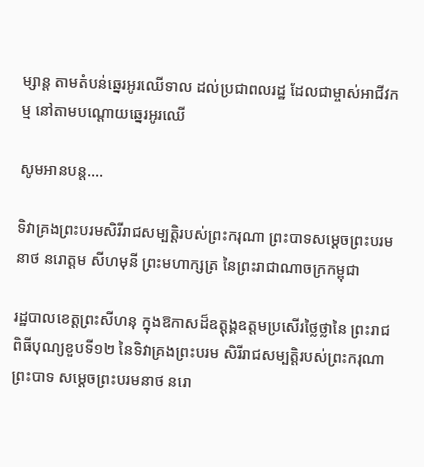ម្សាន្ត តាមតំបន់ឆ្នេរអូរឈើទាល ដល់ប្រជាពលរដ្ឋ ដែលជាម្ចាស់អាជីវកម្ម នៅតាមបណ្តោយឆ្នេរអូរឈើ

សូមអានបន្ត....

ទិវាគ្រងព្រះបរមសិរីរាជសម្បត្តិរបស់ព្រះករុណា ព្រះបាទសម្ដេចព្រះបរមនាថ នរោត្ដម សីហមុនី ព្រះមហាក្សត្រ នៃព្រះរាជាណាចក្រកម្ពុជា

រដ្ឋបាលខេត្តព្រះសីហនុ ក្នុងឱកាសដ៏ឧត្តុង្គឧត្តមប្រសើរថ្លៃថ្លានៃ ព្រះរាជពិធីបុណ្យខួបទី១២ នៃទិវាគ្រងព្រះបរម សិរីរាជសម្បត្តិរបស់ព្រះករុណា ព្រះបាទ សម្ដេចព្រះបរមនាថ នរោ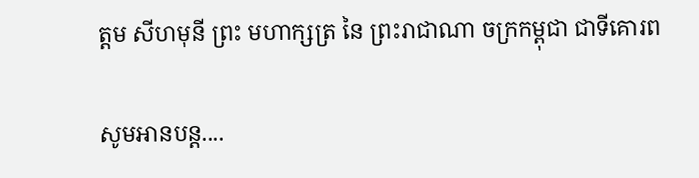ត្ដម សីហមុនី ព្រះ មហាក្សត្រ នៃ ព្រះរាជាណា ចក្រកម្ពុជា ជាទីគោរព

សូមអានបន្ត....